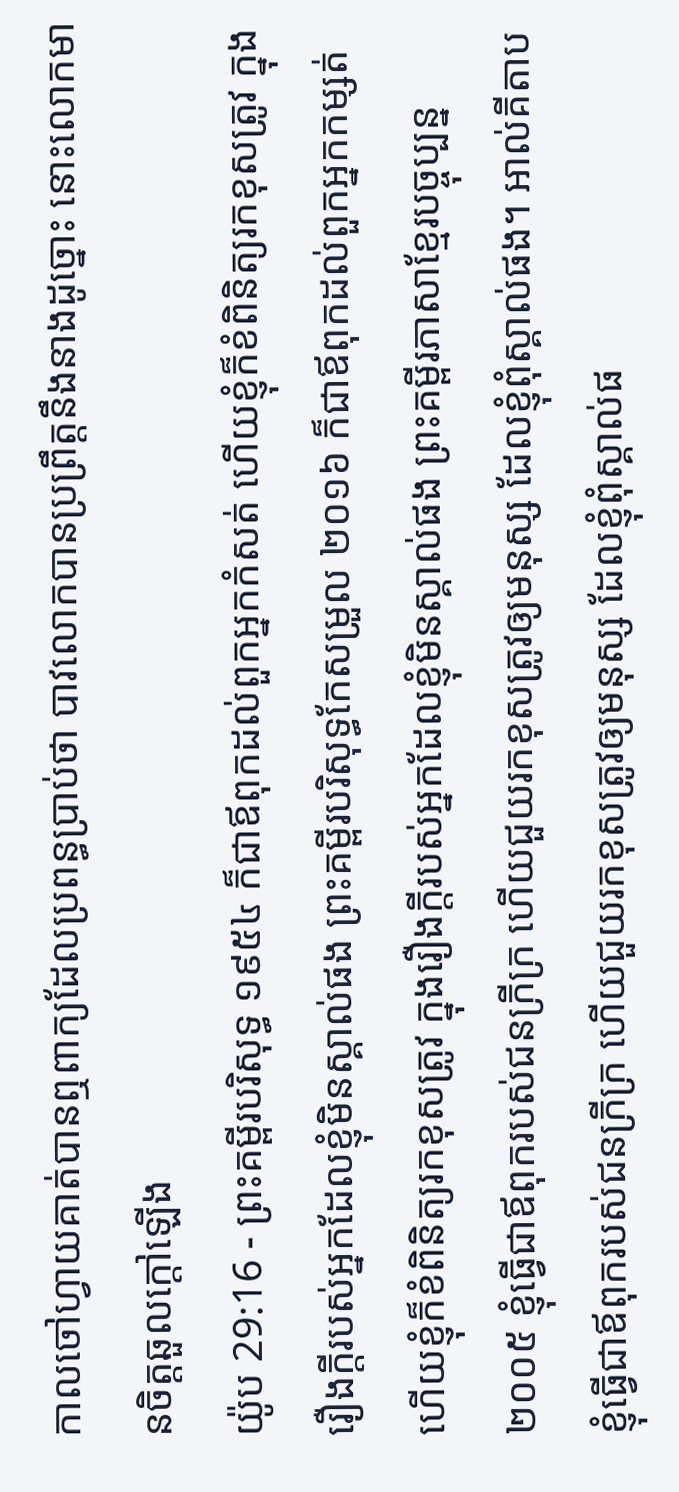កាលចៅហ្វាយគាត់បានឮពាក្យដែលប្រពន្ធប្រាប់ថា បាវលោកបានប្រព្រឹត្តនឹងនាងដូច្នោះ នោះលោកមានចិត្តឆួលក្តៅឡើង
យ៉ូប 29:16 - ព្រះគម្ពីរបរិសុទ្ធ ១៩៥៤ ក៏ជាឪពុកដល់ពួកអ្នកកំសត់ ហើយខ្ញុំក៏ខំពិនិត្យរកខុសត្រូវ ក្នុងរឿងក្តីរបស់អ្នកដែលខ្ញុំមិនស្គាល់ផង ព្រះគម្ពីរបរិសុទ្ធកែសម្រួល ២០១៦ ក៏ជាឪពុកដល់ពួកអ្នកកម្សត់ ហើយខ្ញុំក៏ខំពិនិត្យរកខុសត្រូវ ក្នុងរឿងក្តីរបស់អ្នកដែលខ្ញុំមិនស្គាល់ផង ព្រះគម្ពីរភាសាខ្មែរបច្ចុប្បន្ន ២០០៥ ខ្ញុំធ្វើជាឪពុករបស់ជនក្រីក្រ ហើយជួយរកខុសត្រូវឲ្យមនុស្ស ដែលខ្ញុំពុំស្គាល់ផង។ អាល់គីតាប ខ្ញុំធ្វើជាឪពុករបស់ជនក្រីក្រ ហើយជួយរកខុសត្រូវឲ្យមនុស្ស ដែលខ្ញុំពុំស្គាល់ផ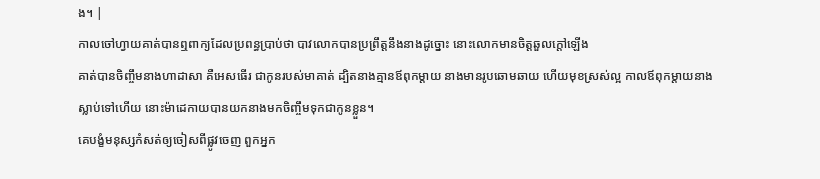ង។ |
កាលចៅហ្វាយគាត់បានឮពាក្យដែលប្រពន្ធប្រាប់ថា បាវលោកបានប្រព្រឹត្តនឹងនាងដូច្នោះ នោះលោកមានចិត្តឆួលក្តៅឡើង
គាត់បានចិញ្ចឹមនាងហាដាសា គឺអេសធើរ ជាកូនរបស់មាគាត់ ដ្បិតនាងគ្មានឪពុកម្តាយ នាងមានរូបឆោមឆាយ ហើយមុខស្រស់ល្អ កាលឪពុកម្តាយនាងស្លាប់ទៅហើយ នោះម៉ាដេកាយបានយកនាងមកចិញ្ចឹមទុកជាកូនខ្លួន។
គេបង្ខំមនុស្សកំសត់ឲ្យចៀសពីផ្លូវចេញ ពួកអ្នក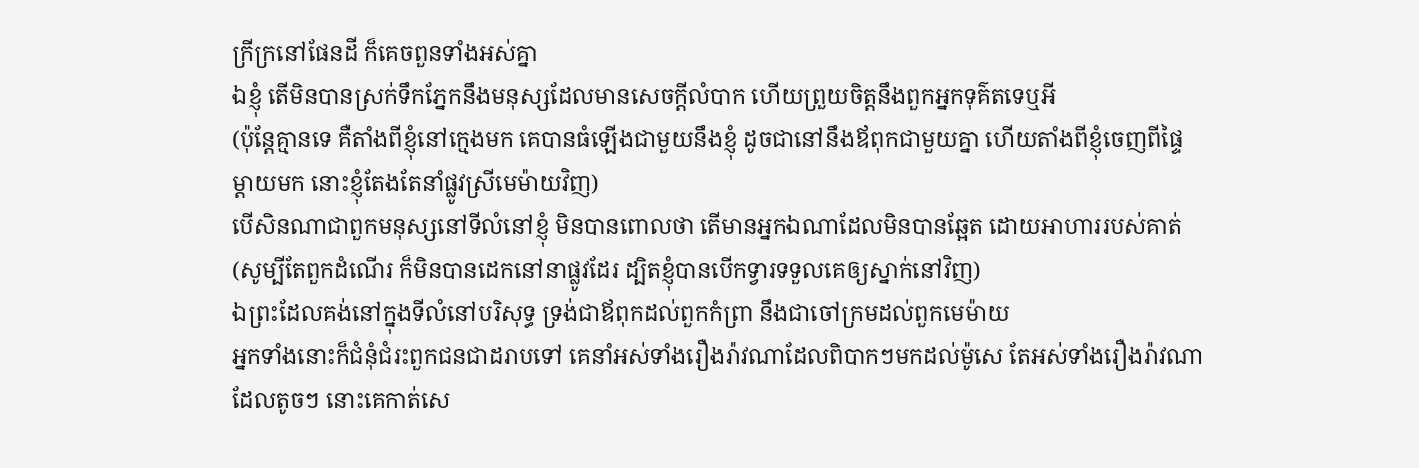ក្រីក្រនៅផែនដី ក៏គេចពួនទាំងអស់គ្នា
ឯខ្ញុំ តើមិនបានស្រក់ទឹកភ្នែកនឹងមនុស្សដែលមានសេចក្ដីលំបាក ហើយព្រួយចិត្តនឹងពួកអ្នកទុគ៌តទេឬអី
(ប៉ុន្តែគ្មានទេ គឺតាំងពីខ្ញុំនៅក្មេងមក គេបានធំឡើងជាមួយនឹងខ្ញុំ ដូចជានៅនឹងឪពុកជាមួយគ្នា ហើយតាំងពីខ្ញុំចេញពីផ្ទៃម្តាយមក នោះខ្ញុំតែងតែនាំផ្លូវស្រីមេម៉ាយវិញ)
បើសិនណាជាពួកមនុស្សនៅទីលំនៅខ្ញុំ មិនបានពោលថា តើមានអ្នកឯណាដែលមិនបានឆ្អែត ដោយអាហាររបស់គាត់
(សូម្បីតែពួកដំណើរ ក៏មិនបានដេកនៅនាផ្លូវដែរ ដ្បិតខ្ញុំបានបើកទ្វារទទួលគេឲ្យស្នាក់នៅវិញ)
ឯព្រះដែលគង់នៅក្នុងទីលំនៅបរិសុទ្ធ ទ្រង់ជាឪពុកដល់ពួកកំព្រា នឹងជាចៅក្រមដល់ពួកមេម៉ាយ
អ្នកទាំងនោះក៏ជំនុំជំរះពួកជនជាដរាបទៅ គេនាំអស់ទាំងរឿងរ៉ាវណាដែលពិបាកៗមកដល់ម៉ូសេ តែអស់ទាំងរឿងរ៉ាវណាដែលតូចៗ នោះគេកាត់សេ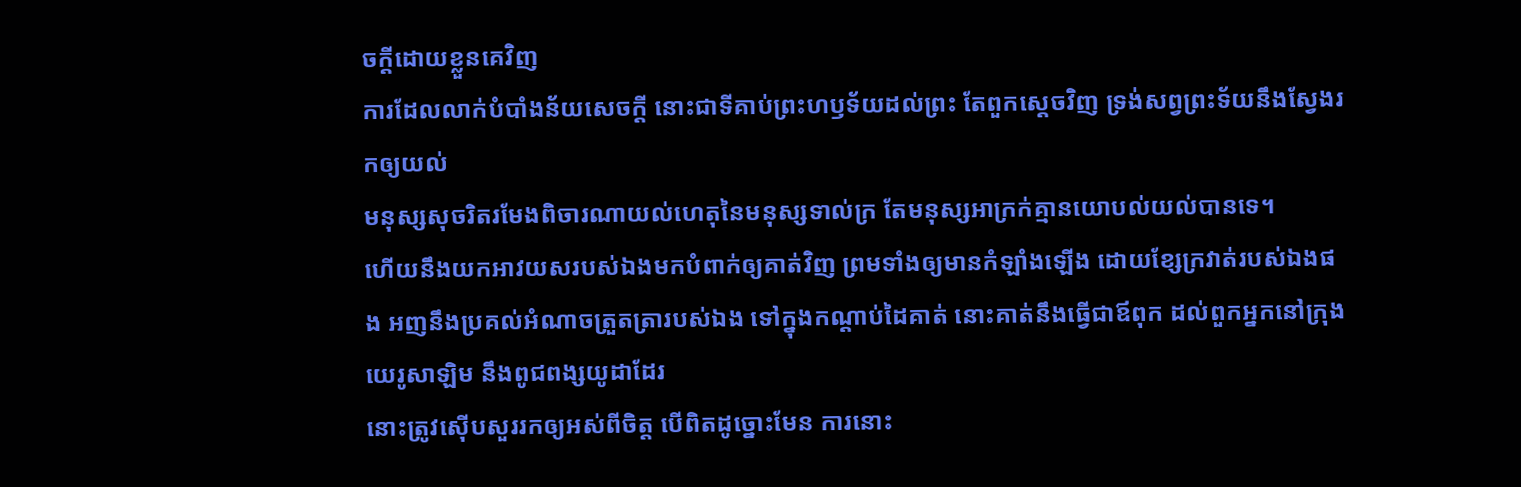ចក្ដីដោយខ្លួនគេវិញ
ការដែលលាក់បំបាំងន័យសេចក្ដី នោះជាទីគាប់ព្រះហឫទ័យដល់ព្រះ តែពួកស្តេចវិញ ទ្រង់សព្វព្រះទ័យនឹងស្វែងរកឲ្យយល់
មនុស្សសុចរិតរមែងពិចារណាយល់ហេតុនៃមនុស្សទាល់ក្រ តែមនុស្សអាក្រក់គ្មានយោបល់យល់បានទេ។
ហើយនឹងយកអាវយសរបស់ឯងមកបំពាក់ឲ្យគាត់វិញ ព្រមទាំងឲ្យមានកំឡាំងឡើង ដោយខ្សែក្រវាត់របស់ឯងផង អញនឹងប្រគល់អំណាចត្រួតត្រារបស់ឯង ទៅក្នុងកណ្តាប់ដៃគាត់ នោះគាត់នឹងធ្វើជាឪពុក ដល់ពួកអ្នកនៅក្រុងយេរូសាឡិម នឹងពូជពង្សយូដាដែរ
នោះត្រូវស៊ើបសួររកឲ្យអស់ពីចិត្ត បើពិតដូច្នោះមែន ការនោះ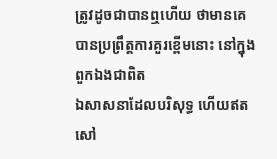ត្រូវដូចជាបានឮហើយ ថាមានគេបានប្រព្រឹត្តការគួរខ្ពើមនោះ នៅក្នុងពួកឯងជាពិត
ឯសាសនាដែលបរិសុទ្ធ ហើយឥតសៅ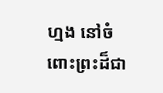ហ្មង នៅចំពោះព្រះដ៏ជា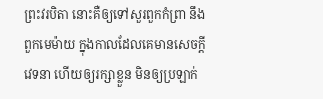ព្រះវរបិតា នោះគឺឲ្យទៅសួរពួកកំព្រា នឹងពួកមេម៉ាយ ក្នុងកាលដែលគេមានសេចក្ដីវេទនា ហើយឲ្យរក្សាខ្លួន មិនឲ្យប្រឡាក់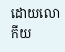ដោយលោកីយ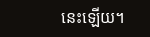នេះឡើយ។